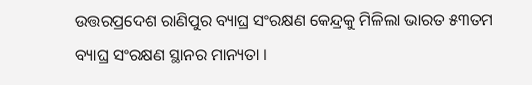ଉତ୍ତରପ୍ରଦେଶ ରାଣିପୁର ବ୍ୟାଘ୍ର ସଂରକ୍ଷଣ କେନ୍ଦ୍ରକୁ ମିଳିଲା ଭାରତ ୫୩ତମ ବ୍ୟାଘ୍ର ସଂରକ୍ଷଣ ସ୍ଥାନର ମାନ୍ୟତା ।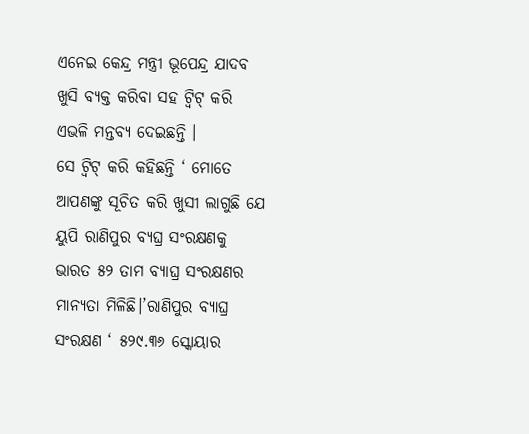ଏନେଇ କେନ୍ଦ୍ର ମନ୍ତ୍ରୀ ଭୂପେନ୍ଦ୍ର ଯାଦବ ଖୁସି ବ୍ୟକ୍ତ କରିବା ସହ ଟ୍ୱିଟ୍ କରି ଏଭଳି ମନ୍ତବ୍ୟ ଦେଇଛନ୍ତି ।
ସେ ଟ୍ୱିଟ୍ କରି କହିଛନ୍ତି ‘ ମୋତେ ଆପଣଙ୍କୁ ସୂଚିତ କରି ଖୁସୀ ଲାଗୁଛି ଯେ ୟୁପି ରାଣିପୁର ବ୍ୟଘ୍ର ସଂରକ୍ଷଣକୁ ଭାରତ ୫୨ ତାମ ବ୍ୟାଘ୍ର ସଂରକ୍ଷଣର ମାନ୍ୟତା ମିଳିଛି।’ରାଣିପୁର ବ୍ୟାଘ୍ର ସଂରକ୍ଷଣ ‘ ୫୨୯.୩୬ ସ୍କୋୟାର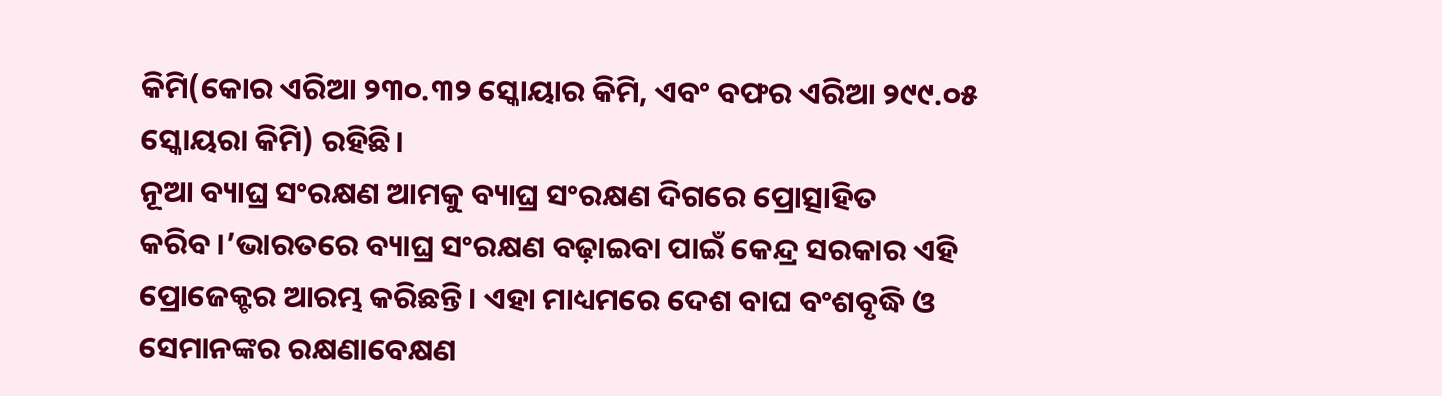କିମି(କୋର ଏରିଆ ୨୩୦.୩୨ ସ୍କୋୟାର କିମି, ଏବଂ ବଫର ଏରିଆ ୨୯୯.୦୫ ସ୍କୋୟରା କିମି) ରହିଛି।
ନୂଆ ବ୍ୟାଘ୍ର ସଂରକ୍ଷଣ ଆମକୁ ବ୍ୟାଘ୍ର ସଂରକ୍ଷଣ ଦିଗରେ ପ୍ରୋତ୍ସାହିତ କରିବ।’ଭାରତରେ ବ୍ୟାଘ୍ର ସଂରକ୍ଷଣ ବଢ଼ାଇବା ପାଇଁ କେନ୍ଦ୍ର ସରକାର ଏହି ପ୍ରୋଜେକ୍ଟର ଆରମ୍ଭ କରିଛନ୍ତି। ଏହା ମାଧ୍ୟମରେ ଦେଶ ବାଘ ବଂଶବୃଦ୍ଧି ଓ ସେମାନଙ୍କର ରକ୍ଷଣାବେକ୍ଷଣ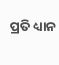ପ୍ରତି ଧ୍ୟାନ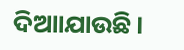ଦିଆାଯାଉଛି।